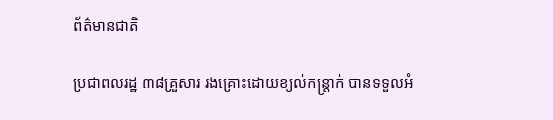ព័ត៌មានជាតិ

ប្រជាពលរដ្ឋ ៣៨គ្រួសារ រងគ្រោះដោយខ្យល់កន្ត្រាក់ បានទទួលអំ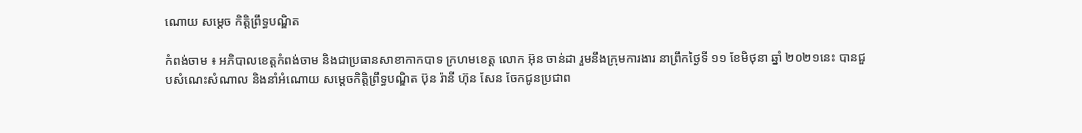ណោយ សម្ដេច កិត្តិព្រឹទ្ធបណ្ឌិត

កំពង់ចាម ៖ អភិបាលខេត្តកំពង់ចាម និងជាប្រធានសាខាកាកបាទ ក្រហមខេត្ត លោក អ៊ុន ចាន់ដា រួមនឹងក្រុមការងារ នាព្រឹកថ្ងៃទី ១១ ខែមិថុនា ឆ្នាំ ២០២១នេះ បានជួបសំណេះសំណាល និងនាំអំណោយ សម្ដេចកិត្តិព្រឹទ្ធបណ្ឌិត ប៊ុន រ៉ានី ហ៊ុន សែន ចែកជូនប្រជាព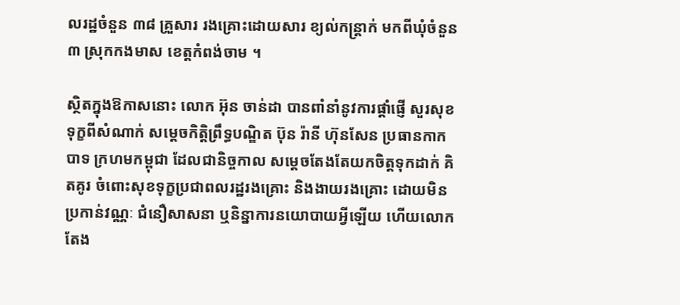លរដ្ឋចំនួន ៣៨ គ្រួសារ រងគ្រោះដោយសារ ខ្យល់កន្ត្រាក់ មកពីឃុំចំនួន៣ ស្រុកកងមាស ខេត្តកំពង់ចាម ។

ស្ថិតក្នុងឱកាសនោះ លោក អ៊ុន ចាន់ដា បានពាំនាំនូវការផ្ដាំផ្ញើ សួរសុខទុក្ខពីសំណាក់ សម្ដេចកិត្តិព្រឹទ្ធបណ្ឌិត ប៊ុន រ៉ានី ហ៊ុនសែន ប្រធានកាកបាទ ក្រហមកម្ពុជា ដែលជានិច្ចកាល សម្តេចតែងតែយកចិត្តទុកដាក់ គិតគូរ ចំពោះសុខទុក្ខប្រជាពលរដ្ឋរងគ្រោះ និងងាយរងគ្រោះ ដោយមិនប្រកាន់វណ្ណៈ ជំនឿសាសនា ឬនិន្នាការនយោបាយអ្វីឡើយ ហើយលោក តែង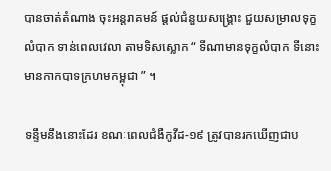បានចាត់តំណាង ចុះអន្តរាគមន៍ ផ្តល់ជំនួយសង្រ្គោះ ជួយសម្រាលទុក្ខលំបាក ទាន់ពេលវេលា តាមទិសស្លោក “ ទីណាមានទុក្ខលំបាក ទីនោះមានកាកបាទក្រហមកម្ពុជា ” ។

ទន្ទឹមនឹងនោះដែរ ខណៈពេលជំងឺកូវីដ-១៩ ត្រូវបានរកឃើញជាប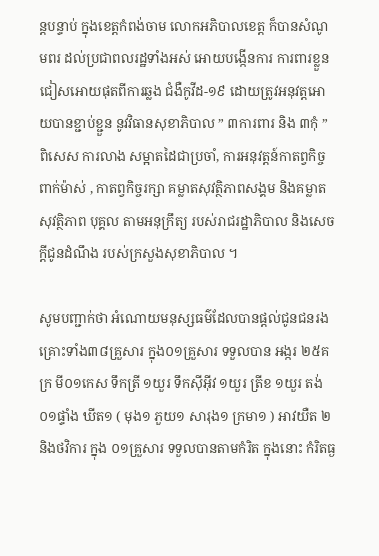ន្តបន្ទាប់ ក្នុងខេត្តកំពង់ចាម លោកអភិបាលខេត្ត ក៏បានសំណូមពរ ដល់ប្រជាពលរដ្ឋទាំងអស់ អោយបង្កើនការ ការពារខ្លួន ជៀសអោយផុតពីការឆ្លង ជំងឺកូវីដ-១៩ ដោយត្រូវអនុវត្តអោយបានខ្ជាប់ខ្ជួន នូវវិធានសុខាភិបាល ” ៣ការពារ និង ៣កុំ ” ពិសេស ការលាង សម្អាតដៃជាប្រចាំ, ការអនុវត្តន៍កាតព្វកិច្ចពាក់ម៉ាស់ , កាតព្វកិច្ចរក្សា គម្លាតសុវត្ថិភាពសង្គម និងគម្លាតសុវត្ថិភាព បុគ្គល តាមអនុក្រឹត្យ របស់រាជរដ្ឋាភិបាល និងសេចក្តីជូនដំណឹង របស់ក្រសួងសុខាភិបាល ។

សូមបញ្ជាក់ថា អំណោយមនុស្សធម៌ដែលបានផ្ដល់ជូនជនរងគ្រោះទាំង៣៨គ្រួសារ ក្នុង០១គ្រួសារ ទទួលបាន អង្ករ ២៥គក្រ មី០១កេស ទឹកត្រី ១យួរ ទឹកស៊ីអ៊ីវ ១យួរ ត្រីខ ១យួរ តង់០១ផ្ទាំង ឃីត១ ( មុង១ ភួយ១ សារុង១ ក្រមា១ ) អាវយឺត ២ និងថវិការ ក្នុង ០១គ្រួសារ ទទួលបានតាមកំរិត ក្នុងនោះ កំរិតធ្ង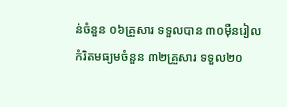ន់ចំនួន ០៦គ្រួសារ ទទួលបាន ៣០ម៉ឺនរៀល កំរិតមធ្យមចំនួន ៣២គ្រួសារ ទទួល២០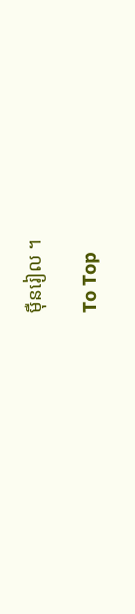ម៉ឺនរៀល ។

To Top